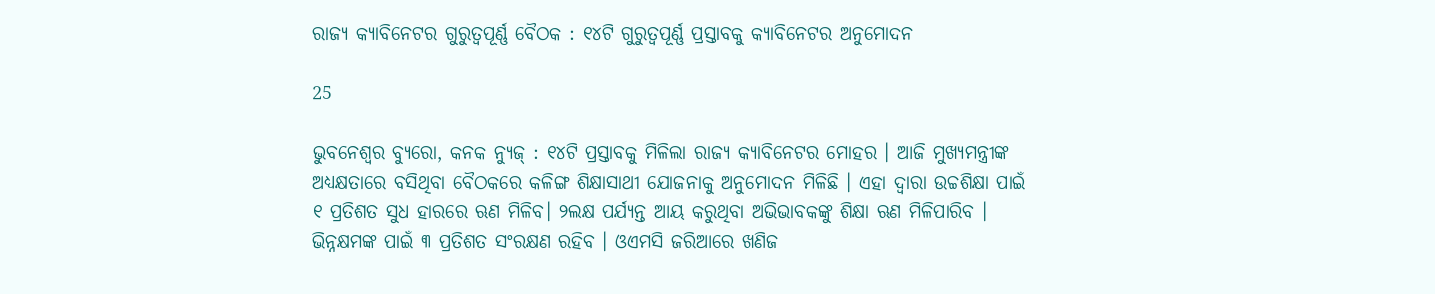ରାଜ୍ୟ କ୍ୟାବିନେଟର ଗୁରୁତ୍ୱପୂର୍ଣ୍ଣ ବୈଠକ : ୧୪ଟି ଗୁରୁତ୍ୱପୂର୍ଣ୍ଣ ପ୍ରସ୍ତାବକୁ କ୍ୟାବିନେଟର ଅନୁମୋଦନ

25

ଭୁବନେଶ୍ୱର ବ୍ୟୁରୋ, କନକ ନ୍ୟୁଜ୍ : ୧୪ଟି ପ୍ରସ୍ତାବକୁ ମିଳିଲା ରାଜ୍ୟ କ୍ୟାବିନେଟର ମୋହର । ଆଜି ମୁଖ୍ୟମନ୍ତ୍ରୀଙ୍କ ଅଧ୍ୟକ୍ଷତାରେ ବସିଥିବା ବୈଠକରେ କଳିଙ୍ଗ ଶିକ୍ଷାସାଥୀ ଯୋଜନାକୁ ଅନୁମୋଦନ ମିଳିଛି । ଏହା ଦ୍ୱାରା ଉଚ୍ଚଶିକ୍ଷା ପାଇଁ ୧ ପ୍ରତିଶତ ସୁଧ ହାରରେ ଋଣ ମିଳିବ। ୨ଲକ୍ଷ ପର୍ଯ୍ୟନ୍ତ ଆୟ କରୁଥିବା ଅଭିଭାବକଙ୍କୁ ଶିକ୍ଷା ଋଣ ମିଳିପାରିବ । ଭିନ୍ନକ୍ଷମଙ୍କ ପାଇଁ ୩ ପ୍ରତିଶତ ସଂରକ୍ଷଣ ରହିବ । ଓଏମସି ଜରିଆରେ ଖଣିଜ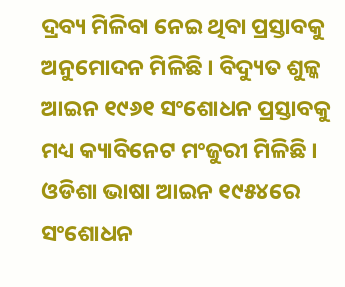ଦ୍ରବ୍ୟ ମିଳିବା ନେଇ ଥିବା ପ୍ରସ୍ତାବକୁ ଅନୁମୋଦନ ମିଳିଛି । ବିଦ୍ୟୁତ ଶୁଳ୍କ ଆଇନ ୧୯୬୧ ସଂଶୋଧନ ପ୍ରସ୍ତାବକୁ ମଧ୍ୟ କ୍ୟାବିନେଟ ମଂଜୁରୀ ମିଳିଛି । ଓଡିଶା ଭାଷା ଆଇନ ୧୯୫୪ରେ ସଂଶୋଧନ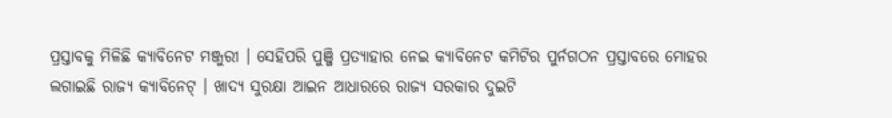ପ୍ରସ୍ତାବକୁ ମିଳିଛି କ୍ୟାବିନେଟ ମଞ୍ଜୁରୀ । ସେହିପରି ପୁଞ୍ଜି ପ୍ରତ୍ୟାହାର ନେଇ କ୍ୟାବିନେଟ କମିଟିର ପୁର୍ନଗଠନ ପ୍ରସ୍ତାବରେ ମୋହର ଲଗାଇଛି ରାଜ୍ୟ କ୍ୟାବିନେଟ୍ । ଖାଦ୍ୟ ସୁରକ୍ଷା ଆଇନ ଆଧାରରେ ରାଜ୍ୟ ସରକାର ଦୁଇଟି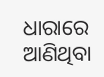ଧାରାରେ ଆଣିଥିବା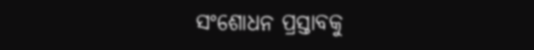ସଂଶୋଧନ ପ୍ରସ୍ତାବକୁ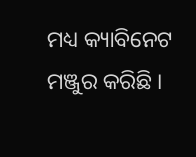ମଧ୍ୟ କ୍ୟାବିନେଟ ମଞ୍ଜୁର କରିଛି ।